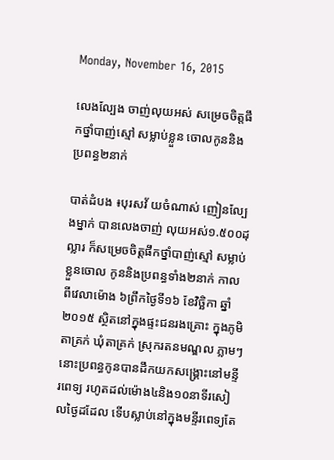Monday, November 16, 2015

លេងល្បែង ចាញ់លុយអស់ សម្រេចចិត្តផឹកថ្នាំបាញ់ស្មៅ សម្លាប់ខ្លួន ចោលកូននិង ប្រពន្ធ២នាក់

បាត់ដំបង ៖បុរសវ័ យចំណាស់ ញៀនល្បែងម្នាក់ បានលេងចាញ់ លុយអស់១.៥០០ដុល្លារ ក៏សម្រេចចិត្តផឹកថ្នាំបាញ់ស្មៅ សម្លាប់ខ្លួនចោល កូននិងប្រពន្ធទាំង២នាក់ កាលពីវេលាម៉ោង ៦ព្រឹកថ្ងៃទី១៦ ខែវិច្ឆិកា ឆ្នាំ២០១៥ ស្ថិតនៅក្នុងផ្ទះជនរងគ្រោះ ក្នុងភូមិតាគ្រក់ ឃុំតាគ្រក់ ស្រុករតនមណ្ឌល ភ្លាមៗនោះប្រពន្ធកូនបានដឹកយកសង្រ្គោះនៅមន្ទីរពេទ្យ រហូតដល់ម៉ោង៤និង១០នាទីរសៀលថ្ងៃដដែល ទើបស្លាប់នៅក្នុងមន្ទីរពេទ្យតែ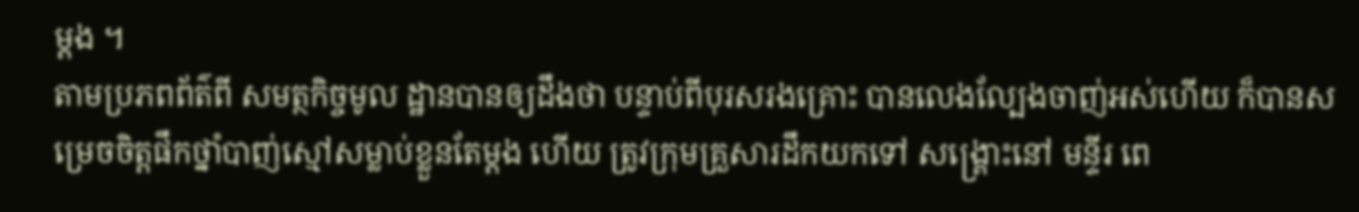ម្តង ។
តាមប្រភពព័ត៌ពី សមត្ថកិច្ចមូល ដ្ឋានបានឲ្យដឹងថា បន្ទាប់ពីបុរសរងគ្រោះ បានលេងល្បែងចាញ់អស់ហើយ ក៏បានសម្រេចចិត្តផឹកថ្នាំបាញ់ស្មៅសម្លាប់ខ្លួនតែម្តង ហើយ ត្រូវក្រុមគ្រួសារដឹកយកទៅ សង្គ្រោះនៅ មន្ទីរ ពេ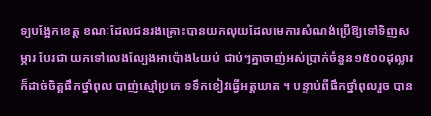ទ្យបង្អែកខេត្ត ខណៈដែលជនរងគ្រោះបានយកលុយដែលមេការសំណង់ប្រើឱ្យទៅទិញសម្ភារ បែរជា យកទៅលេងល្បែងអាប៉ោង៤យប់ ជាប់ៗគ្នាចាញ់អស់ប្រាក់ចំនួន១៥០០ដុល្លារ ក៏ដាច់ចិត្តផឹកថ្នាំពុល បាញ់ស្មៅប្រភេ ទទឹកខៀវធ្វើអត្តឃាត ។ បន្ទាប់ពីផឹកថ្នាំពុលរួច បាន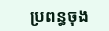ប្រពន្ធចុង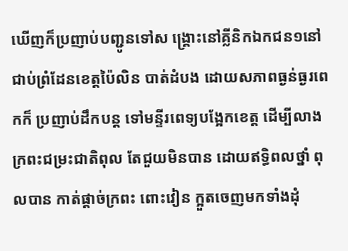ឃើញក៏ប្រញាប់បញ្ជូនទៅស ង្គ្រោះនៅគ្លីនិកឯកជន១នៅជាប់ព្រំដែនខេត្តប៉ៃលិន បាត់ដំបង ដោយសភាពធ្ងន់ធ្ងរពេកក៏ ប្រញាប់ដឹកបន្ត ទៅមន្ទីរពេទ្យបង្អែកខេត្ត ដើម្បីលាងក្រពះជម្រះជាតិពុល តែជួយមិនបាន ដោយឥទ្ធិពលថ្នាំ ពុលបាន កាត់ផ្តាច់ក្រពះ ពោះវៀន ក្អួតចេញមកទាំងដុំ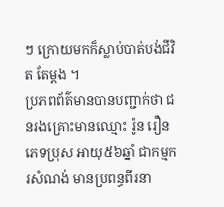ៗ ក្រោយមកក៏ស្លាប់បាត់បង់ជីវិត តែម្តង ។
ប្រភពព័ត៌មានបានបញ្ជាក់ថា ជនរងគ្រោះមានឈ្មោះ រ៉ូន រឿន ភេទប្រុស អាយុ៥៦ឆ្នាំ ជាកម្មករសំណង់ មានប្រពន្ធពីរនា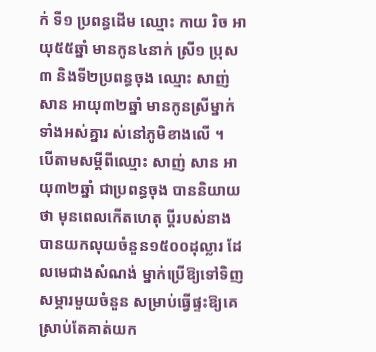ក់ ទី១ ប្រពន្ធដើម ឈ្មោះ កាយ រិច អាយុ៥៥ឆ្នាំ មានកូន៤នាក់ ស្រី១ ប្រុស៣ និងទី២ប្រពន្ធចុង ឈ្មោះ សាញ់ សាន អាយុ៣២ឆ្នាំ មានកូនស្រីម្នាក់ ទាំងអស់គ្នារ ស់នៅភូមិខាងលើ ។
បើតាមសម្តីពីឈ្មោះ សាញ់ សាន អាយុ៣២ឆ្នាំ ជាប្រពន្ធចុង បាននិយាយថា មុនពេលកើតហេតុ ប្តីរបស់នាង បានយកលុយចំនួន១៥០០ដុល្លារ ដែលមេជាងសំណង់ ម្នាក់ប្រើឱ្យទៅទិញសម្ភារមួយចំនួន សម្រាប់ធ្វើផ្ទះឱ្យគេ ស្រាប់តែគាត់យក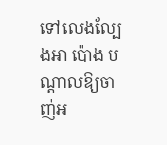ទៅលេងល្បែងអា ប៉ោង បណ្តាលឱ្យចាញ់អ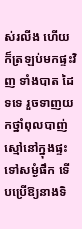ស់រលីង ហើយក៏ត្រឡប់មកផ្ទះវិញ ទាំងបាត ដៃទទេ រួចទាញយកថ្នាំពុលបាញ់ស្មៅនៅក្នុងផ្ទះទៅសម្ងំផឹក ទើបប្រើឱ្យនាងទិ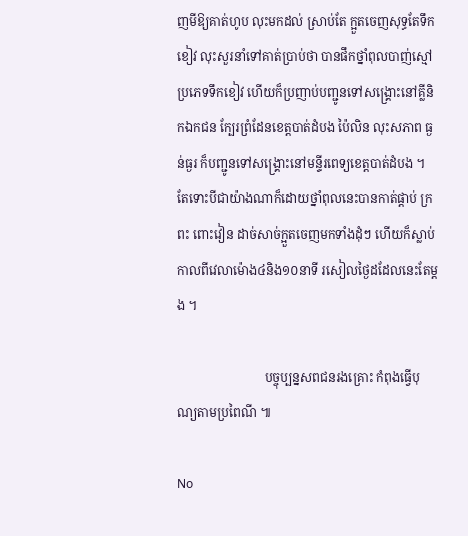ញមីឱ្យគាត់ហូប លុះមកដល់ ស្រាប់តែ ក្អួតចេញសុទ្ធតែទឹកខៀវ លុះសួរនាំទៅគាត់ប្រាប់ថា បានផឹកថ្នាំពុលបាញ់ស្មៅប្រភេទទឹកខៀវ ហើយក៏ប្រញាប់បញ្ជូនទៅសង្គ្រោះនៅគ្លីនិកឯកជន ក្បែរព្រំដែនខេត្តបាត់ដំបង ប៉ៃលិន លុះសភាព ធ្ងន់ធ្ងរ ក៏បញ្ជូនទៅសង្គ្រោះនៅមន្ទីរពេទ្យខេត្តបាត់ដំបង ។ តែទោះបីជាយ៉ាងណាក៏ដោយថ្នាំពុលនេះបានកាត់ផ្តាប់ ក្រពះ ពោះវៀន ដាច់សាច់ក្អួតចេញមកទាំងដុំៗ ហើយក៏ស្លាប់កាលពីវេលាម៉ោង៤និង១០នាទី រសៀលថ្ងៃដដែលនេះតែម្តង ។

                            បច្ចុប្បន្នសពជនរងគ្រោះ កំពុងធ្វើបុណ្យតាមប្រពៃណី ៕

No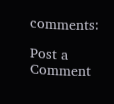comments:

Post a Comment